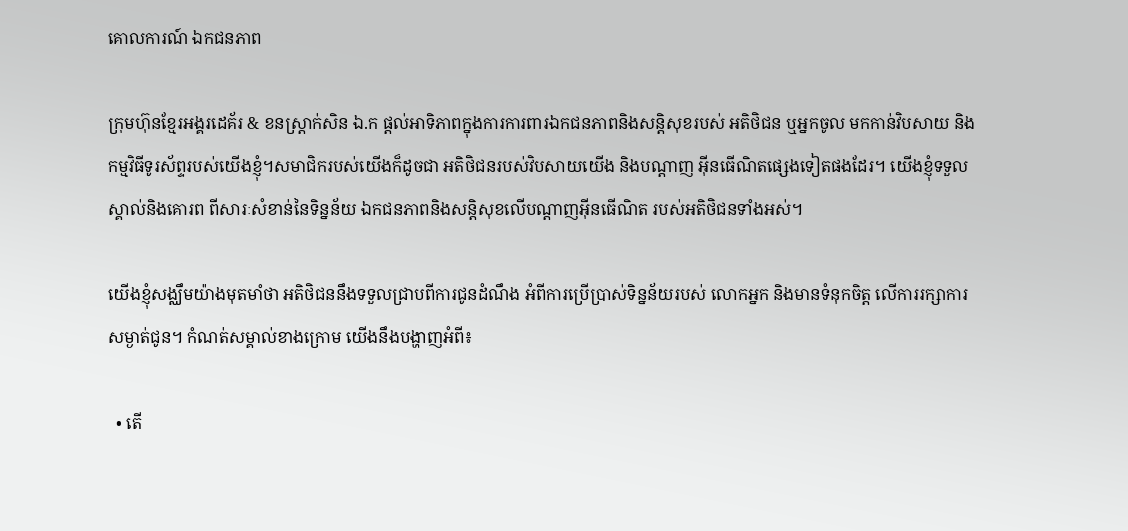គោលការណ៍ ឯកជនភាព

ក្រុមហ៊ុនខ្មែរអង្គរដេគ័រ & ខនស្រ្តាក់សិន ឯ.ក ផ្តល់អាទិភាពក្នុងការការពារឯកជនភាពនិងសន្តិសុខរបស់ អតិថិជន ឬអ្នកចូល មកកាន់វិបសាយ និង កម្មវិធីទូរស័ព្ទរបស់យើងខ្ញុំ។សមាជិករបស់យើងក៏ដូចជា អតិថិជនរបស់វិបសាយយើង និងបណ្តាញ អ៊ីនធើណិតផ្សេងទៀតផងដែរ។ យើងខ្ញុំទទួលស្គាល់និងគោរព ពីសារៈសំខាន់នៃទិន្នន័យ ឯកជនភាពនិងសន្តិសុខលើបណ្តាញអ៊ីនធើណិត របស់អតិថិជនទាំងអស់។

យើងខ្ញុំសង្ឈឹមយ៉ាងមុតមាំថា អតិថិជននឹងទទួលជ្រាបពីការជូនដំណឹង អំពីការប្រើប្រាស់ទិន្នន័យរបស់ លោកអ្នក និងមានទំនុកចិត្ត លើការរក្សាការសម្ងាត់ជូន។ កំណត់សម្គាល់ខាងក្រោម យើងនឹងបង្ហាញអំពី៖

  • តើ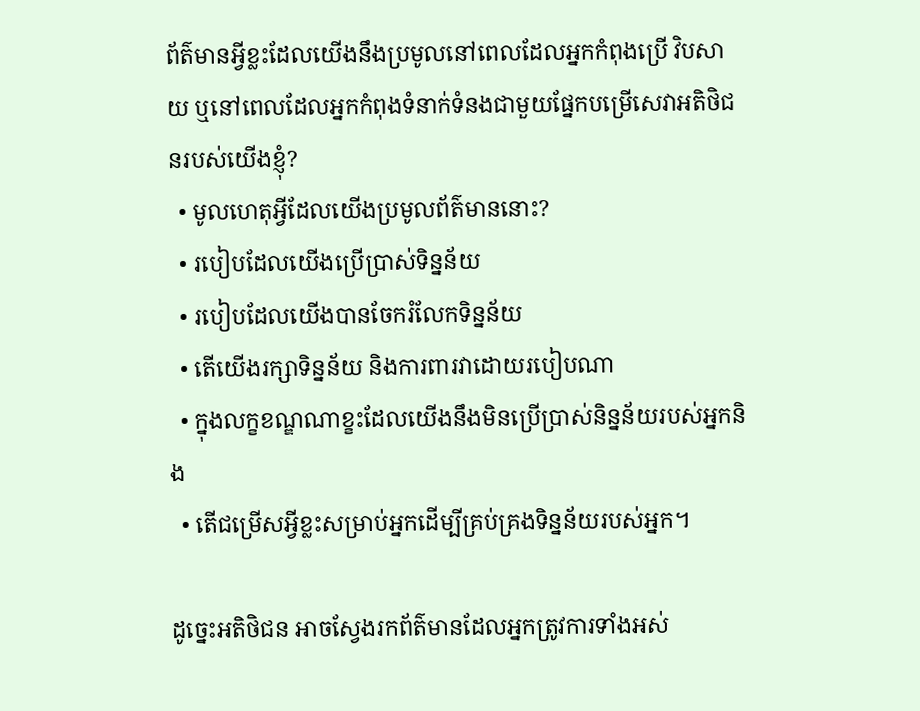ព័ត៌មានអ្វីខ្លះដែលយើងនឹងប្រមូលនៅពេលដែលអ្នកកំពុងប្រើ វិបសាយ ឬនៅពេលដែលអ្នកកំពុងទំនាក់ទំនងជាមួយផ្នែកបម្រើសេវាអតិថិជនរបស់យើងខ្ញុំ?
  • មូលហេតុអ្វីដែលយើងប្រមូលព័ត៌មាននោះ?
  • របៀបដែលយើងប្រើប្រាស់ទិន្នន័យ
  • របៀបដែលយើងបានចែករំលែកទិន្នន័យ
  • តើយើងរក្សាទិន្នន័យ និងការពារវាដោយរបៀបណា
  • ក្នុងលក្ខខណ្ឌណាខ្ខះដែលយើងនឹងមិនប្រើប្រាស់និន្នន័យរបស់អ្នកនិង
  • តើជម្រើសអ្វីខ្លះសម្រាប់អ្នកដើម្បីគ្រប់គ្រងទិន្នន័យរបស់អ្នក។

ដូច្នេះអតិថិជន អាចស្វែងរកព័ត៌មានដែលអ្នកត្រូវការទាំងអស់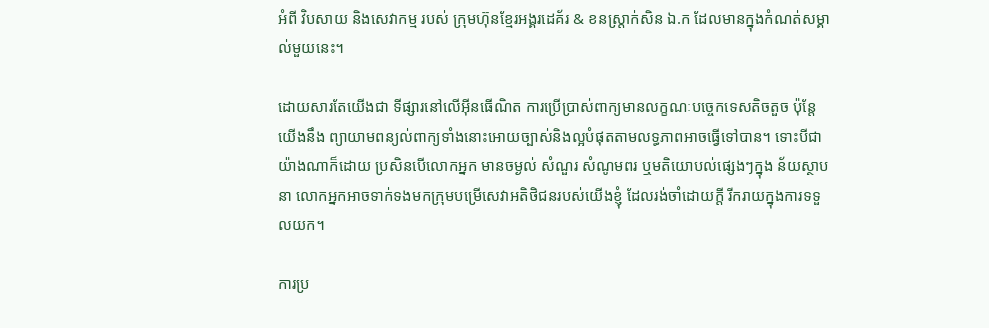អំពី វិបសាយ និងសេវាកម្ម របស់ ក្រុមហ៊ុនខ្មែរអង្គរដេគ័រ & ខនស្រ្តាក់សិន ឯ.ក ដែលមានក្នុងកំណត់សម្គាល់មួយនេះ។

ដោយសារតែយើងជា ទីផ្សារនៅលើអ៊ីនធើណិត ការប្រើប្រាស់ពាក្យមានលក្ខណៈបច្ចេកទេសតិចតួច ប៉ុន្តែយើងនឹង ព្យាយាមពន្យល់ពាក្យទាំងនោះអោយច្បាស់និងល្អបំផុតតាមលទ្ធភាពអាចធ្វើទៅបាន។ ទោះបីជាយ៉ាងណាក៏ដោយ ប្រសិនបើលោកអ្នក មានចម្ងល់ សំណួរ សំណូមពរ ឬមតិយោបល់ផ្សេងៗក្នុង ន័យស្ថាបនា លោកអ្នកអាចទាក់ទងមកក្រុមបម្រើសេវាអតិថិជនរបស់យើងខ្ញុំ ដែលរង់ចាំដោយក្តី រីករាយក្នុងការទទួលយក។

ការប្រ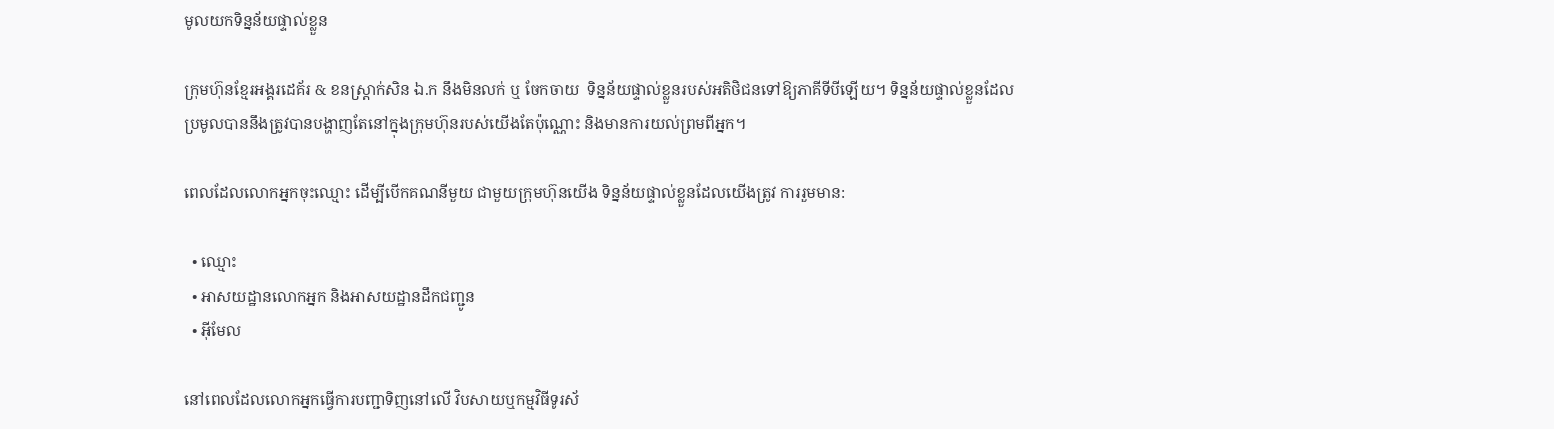មូលយកទិន្នន័យផ្ទាល់ខ្លួន

ក្រុមហ៊ុនខ្មែរអង្គរដេគ័រ & ខនស្រ្តាក់សិន ឯ.ក នឹងមិនលក់ ឬ ចែកចាយ  ទិន្នន័យផ្ទាល់ខ្លួនរបស់អតិថិជនទៅឱ្យភាគីទីបីឡើយ។ ទិន្នន័យផ្ទាល់ខ្លួនដែលប្រមូលបាននឹងត្រូវបានបង្ហាញតែនៅក្នុងក្រុមហ៊ុនរបស់យើងតែប៉ុណ្ណោះ និងមានការយល់ព្រមពីអ្នក។

ពេលដែលលោកអ្នកចុះឈ្មោះ ដើម្បីបើកគណនីមួយ ជាមួយក្រុមហ៊ុនយើង ទិន្នន័យផ្ទាល់ខ្លួនដែលយើងត្រូវ ការរួមមាន:

  • ឈ្មោះ
  • អាសយដ្ឋានលោកអ្នក និងអាសយដ្ឋានដឹកជញ្ជូន
  • អ៊ីមែល

នៅពេលដែលលោកអ្នកធ្វើការបញ្ជាទិញនៅលើ វិបសាយឬកម្មវិធីទូរស័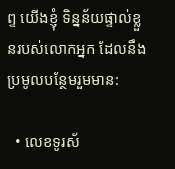ព្ទ យើងខ្ញុំ ទិន្នន័យផ្ទាល់ខ្លួនរបស់លោកអ្នក ដែលនឹងប្រមូលបន្ថែមរួមមាន:

  • លេខទូរស័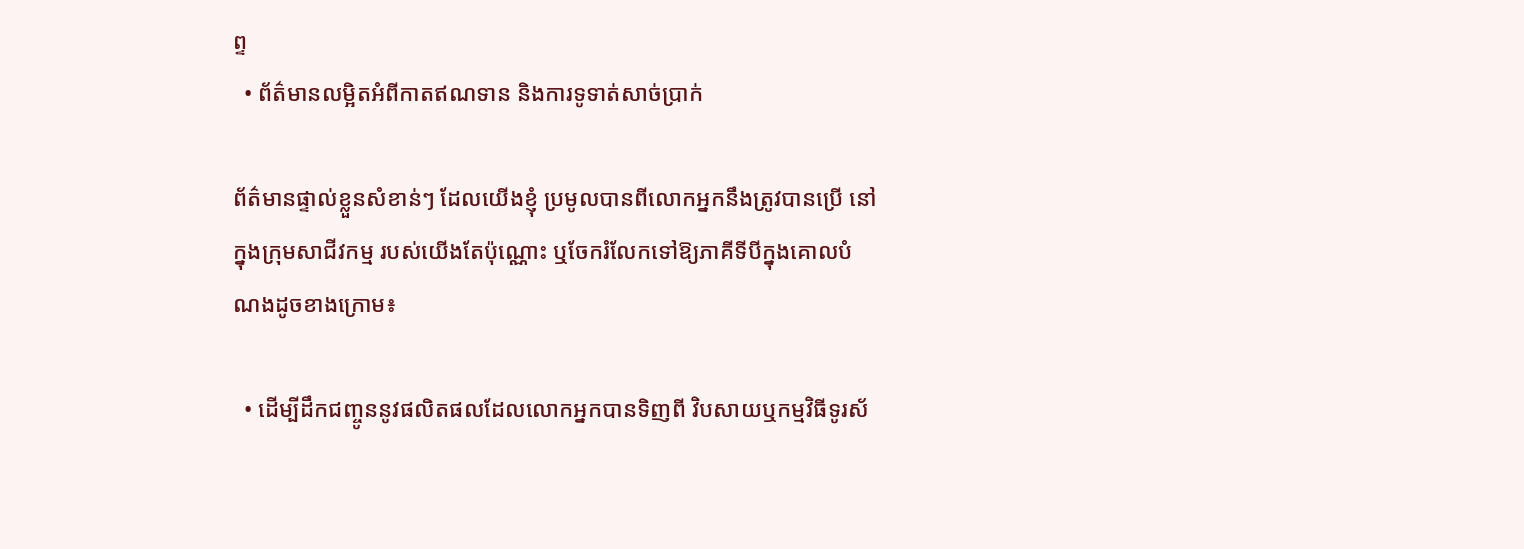ព្ទ
  • ព័ត៌មានលម្អិតអំពីកាតឥណទាន និងការទូទាត់សាច់ប្រាក់

ព័ត៌មានផ្ទាល់ខ្លួនសំខាន់ៗ ដែលយើងខ្ញុំ ប្រមូលបានពីលោកអ្នកនឹងត្រូវបានប្រើ នៅក្នុងក្រុមសាជីវកម្ម របស់យើងតែប៉ុណ្ណោះ ឬចែករំលែកទៅឱ្យភាគីទីបីក្នុងគោលបំណងដូចខាងក្រោម៖

  • ដើម្បីដឹកជញ្ចូននូវផលិតផលដែលលោកអ្នកបានទិញពី វិបសាយឬកម្មវិធីទូរស័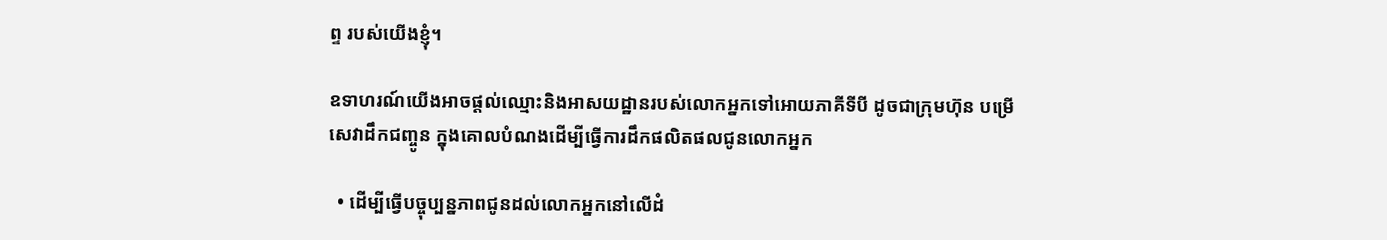ព្ទ របស់យើងខ្ញុំ។

ឧទាហរណ៍យើងអាចផ្ដល់ឈ្មោះនិងអាសយដ្ឋានរបស់លោកអ្នកទៅអោយភាគីទីបី ដូចជាក្រុមហ៊ុន បម្រើសេវាដឹកជញ្ចូន ក្នុងគោលបំណងដើម្បីធ្វើការដឹកផលិតផលជូនលោកអ្នក

  • ដើម្បីធ្វើបច្ចុប្បន្នភាពជូនដល់លោកអ្នកនៅលើដំ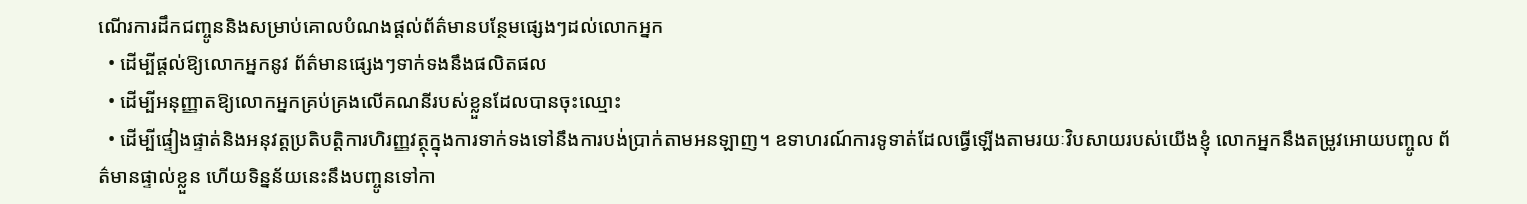ណើរការដឹកជញ្ចូននិងសម្រាប់គោលបំណងផ្តល់ព័ត៌មានបន្ថែមផ្សេងៗដល់លោកអ្នក
  • ដើម្បីផ្តល់ឱ្យលោកអ្នកនូវ ព័ត៌មានផ្សេងៗទាក់ទងនឹងផលិតផល
  • ដើម្បីអនុញ្ញាតឱ្យលោកអ្នកគ្រប់គ្រងលើគណនីរបស់ខ្លួនដែលបានចុះឈ្មោះ
  • ដើម្បីផ្ទៀងផ្ទាត់និងអនុវត្តប្រតិបត្តិការហិរញ្ញវត្ថុក្នុងការទាក់ទងទៅនឹងការបង់ប្រាក់តាមអនឡាញ។ ឧទាហរណ៍ការទូទាត់ដែលធ្វើឡើងតាមរយៈវិបសាយរបស់យើងខ្ញុំ លោកអ្នកនឹងតម្រូវអោយបញ្ចូល ព័ត៌មានផ្ទាល់ខ្លួន ហើយទិន្នន័យនេះនឹងបញ្ចូនទៅកា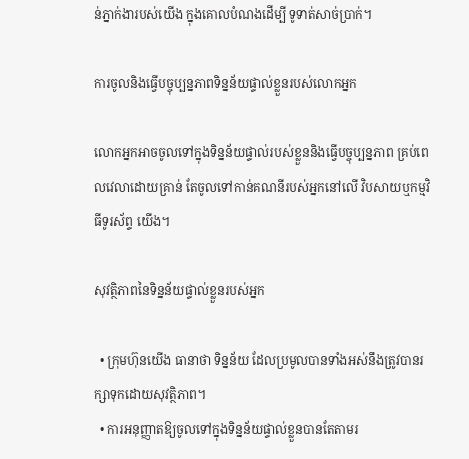ន់ភ្នាក់ងារបស់យើង ក្នុងគោលបំណងដើម្បី ទូទាត់សាច់ប្រាក់។

ការចូលនិងធ្វើបច្ចុប្បន្នភាពទិន្នន័យផ្ទាល់ខ្លួនរបស់លោកអ្នក

លោកអ្នកអាចចូលទៅក្នុងទិន្នន័យផ្ទាល់របស់ខ្លួននិងធ្វើបច្ចុប្បន្នភាព គ្រប់ពេលវេលាដោយគ្រាន់ តែចូលទៅកាន់គណនីរបស់អ្នកនៅលើ វិបសាយឬកម្មវិធីទូរស័ព្ទ យើង។

សុវត្ថិភាពនៃទិន្នន័យផ្ទាល់ខ្លួនរបស់អ្នក

  • ក្រុមហ៊ុនយើង ធានាថា ទិន្នន័យ ដែលប្រមូលបានទាំងអស់នឹងត្រូវបានរក្សាទុកដោយសុវត្ថិភាព។
  • ការអនុញ្ញាតឱ្យចូលទៅក្នុងទិន្នន័យផ្ទាល់ខ្លួនបានតែតាមរ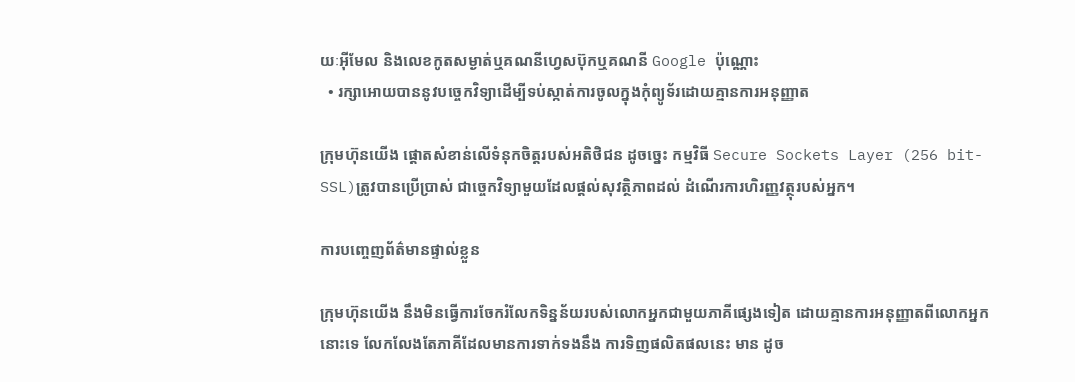យៈអ៊ីមែល និងលេខកូតសម្ងាត់ឬគណនីហ្វេសប៊ុកឬគណនី Google ប៉ុណ្ណោះ
  • រក្សាអោយបាននូវបច្ចេកវិទ្យាដើម្បីទប់ស្កាត់ការចូលក្នុងកុំព្យូទ័រដោយគ្មានការអនុញ្ញាត

ក្រុមហ៊ុនយើង ផ្ដោតសំខាន់លើទំនុកចិត្តរបស់អតិថិជន ដូចច្នេះ កម្មវិធី Secure Sockets Layer (256 bit-SSL)ត្រូវបានប្រើប្រាស់ ជាច្ចេកវិទ្យាមួយដែលផ្ដល់សុវត្ថិភាពដល់ ដំណើរការហិរញ្ញវត្ថុរបស់អ្នក។

ការបញ្ចេញព័ត៌មានផ្ទាល់ខ្លួន

ក្រុមហ៊ុនយើង នឹងមិនធ្វើការចែករំលែកទិន្នន័យរបស់លោកអ្នកជាមួយភាគីផ្សេងទៀត ដោយគ្មានការអនុញ្ញាតពីលោកអ្នកនោះទេ លែកលែងតែភាគីដែលមានការទាក់ទងនឹង ការទិញផលិតផលនេះ មាន ដូច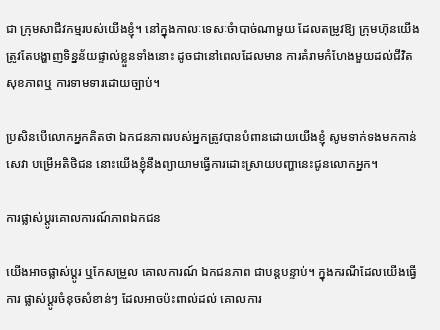ជា ក្រុមសាជីវកម្មរបស់យើងខ្ញុំ។ នៅក្នុងកាលៈទេសៈចំាបាច់ណាមួយ ដែលតម្រូវឱ្យ ក្រុមហ៊ុនយើង ត្រូវតែបង្ហាញទិន្នន័យផ្ទាល់ខ្លួនទាំងនោះ ដូចជានៅពេលដែលមាន ការគំរាមកំហែងមួយដល់ជីវិត សុខភាពឬ ការទាមទារដោយច្បាប់។

ប្រសិនបើលោកអ្នកគិតថា ឯកជនភាពរបស់អ្នកត្រូវបានបំពានដោយយើងខ្ញុំ សូមទាក់ទងមកកាន់ សេវា បម្រើអតិថិជន នោះយើងខ្ញុំនឹងព្យាយាមធ្វើការដោះស្រាយបញ្ហានេះជូនលោកអ្នក។

ការផ្លាស់ប្តូរគោលការណ៍ភាពឯកជន

យើងអាចផ្លាស់ប្តូរ ឬកែសម្រួល គោលការណ៍ ឯកជនភាព ជាបន្តបន្ទាប់។ ក្នុងករណីដែលយើងធ្វើការ ផ្លាស់ប្តូរចំនុចសំខាន់ៗ ដែលអាចប៉ះពាល់ដល់ គោលការ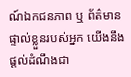ណ៍ឯកជនភាព ឬ ព័ត៌មានផ្ទាល់ខ្លួនរបស់អ្នក យើងនឹងផ្តល់ដំណឹងជា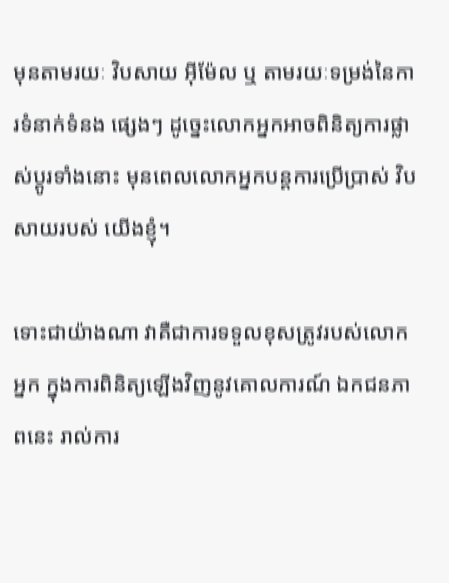មុនតាមរយៈ វិបសាយ អ៊ីម៉ែល ឬ តាមរយៈទម្រង់នៃការទំនាក់ទំនង ផ្សេងៗ ដូច្នេះលោកអ្នកអាចពិនិត្យការផ្លាស់ប្តូរទាំងនោះ មុនពេលលោកអ្នកបន្តការប្រើប្រាស់ វិបសាយរបស់ យើងខ្ញុំ។

ទោះជាយ៉ាងណា វាគឺជាការទទួលខុសត្រូវរបស់លោកអ្នក ក្នុងការពិនិត្យឡើងវិញនូវគោលការណ៍ ឯកជនភាពនេះ រាល់ការ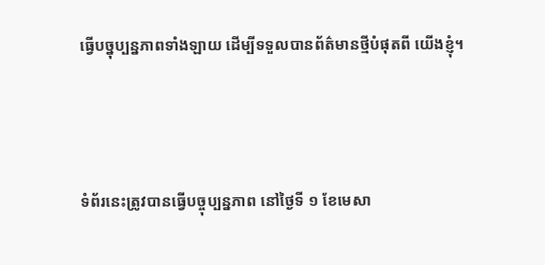ធ្វើបច្នុប្បន្នភាពទាំងឡាយ ដើម្បីទទួលបានព័ត៌មានថ្មីបំផុតពី យើងខ្ញុំ។



ទំព័រនេះត្រូវបានធ្វើបច្ចុប្បន្នភាព នៅថ្ងៃទី ១ ខែមេសា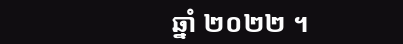ឆ្នាំ ២០២២ ។